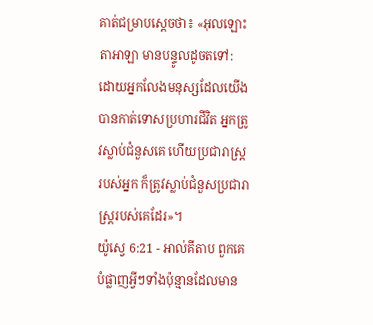គាត់ជម្រាបស្តេចថា៖ «អុលឡោះតាអាឡា មានបន្ទូលដូចតទៅ: ដោយអ្នកលែងមនុស្សដែលយើងបានកាត់ទោសប្រហារជីវិត អ្នកត្រូវស្លាប់ជំនួសគេ ហើយប្រជារាស្ត្ររបស់អ្នក ក៏ត្រូវស្លាប់ជំនួសប្រជារាស្ត្ររបស់គេដែរ»។
យ៉ូស្វេ 6:21 - អាល់គីតាប ពួកគេបំផ្លាញអ្វីៗទាំងប៉ុន្មានដែលមាន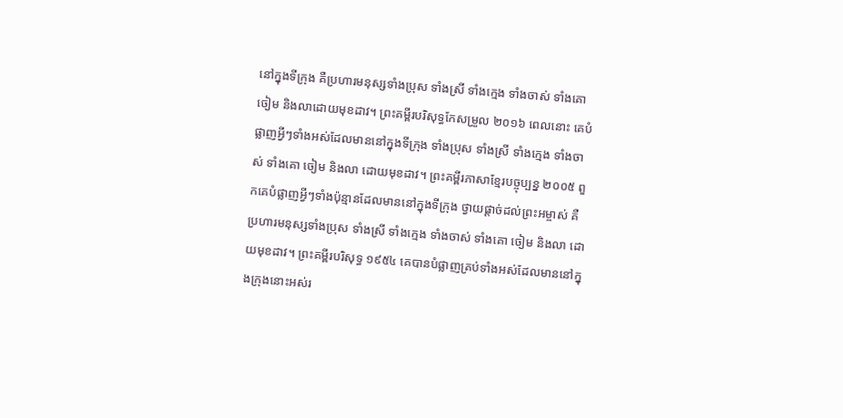នៅក្នុងទីក្រុង គឺប្រហារមនុស្សទាំងប្រុស ទាំងស្រី ទាំងក្មេង ទាំងចាស់ ទាំងគោ ចៀម និងលាដោយមុខដាវ។ ព្រះគម្ពីរបរិសុទ្ធកែសម្រួល ២០១៦ ពេលនោះ គេបំផ្លាញអ្វីៗទាំងអស់ដែលមាននៅក្នុងទីក្រុង ទាំងប្រុស ទាំងស្រី ទាំងក្មេង ទាំងចាស់ ទាំងគោ ចៀម និងលា ដោយមុខដាវ។ ព្រះគម្ពីរភាសាខ្មែរបច្ចុប្បន្ន ២០០៥ ពួកគេបំផ្លាញអ្វីៗទាំងប៉ុន្មានដែលមាននៅក្នុងទីក្រុង ថ្វាយផ្ដាច់ដល់ព្រះអម្ចាស់ គឺប្រហារមនុស្សទាំងប្រុស ទាំងស្រី ទាំងក្មេង ទាំងចាស់ ទាំងគោ ចៀម និងលា ដោយមុខដាវ។ ព្រះគម្ពីរបរិសុទ្ធ ១៩៥៤ គេបានបំផ្លាញគ្រប់ទាំងអស់ដែលមាននៅក្នុងក្រុងនោះអស់រ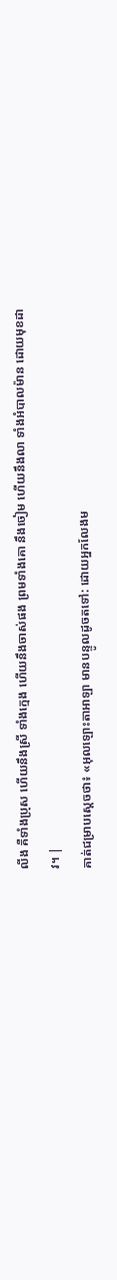លីង គឺទាំងប្រុស ហើយនឹងស្រី ទាំងក្មេង ហើយនឹងចាស់ផង ព្រមទាំងគោ នឹងចៀម ហើយនឹងលា ទាំងអំបាលម៉ាន ដោយមុខដាវ។ |
គាត់ជម្រាបស្តេចថា៖ «អុលឡោះតាអាឡា មានបន្ទូលដូចតទៅ: ដោយអ្នកលែងម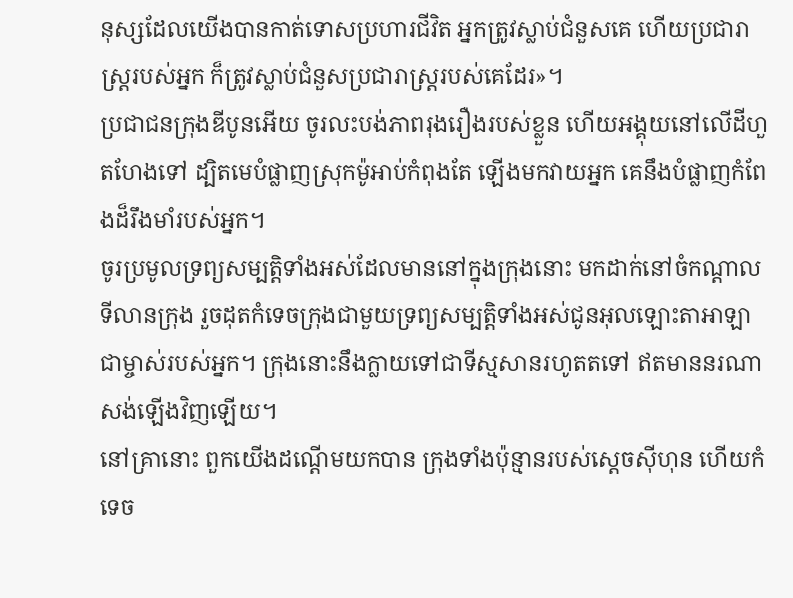នុស្សដែលយើងបានកាត់ទោសប្រហារជីវិត អ្នកត្រូវស្លាប់ជំនួសគេ ហើយប្រជារាស្ត្ររបស់អ្នក ក៏ត្រូវស្លាប់ជំនួសប្រជារាស្ត្ររបស់គេដែរ»។
ប្រជាជនក្រុងឌីបូនអើយ ចូរលះបង់ភាពរុងរឿងរបស់ខ្លួន ហើយអង្គុយនៅលើដីហួតហែងទៅ ដ្បិតមេបំផ្លាញស្រុកម៉ូអាប់កំពុងតែ ឡើងមកវាយអ្នក គេនឹងបំផ្លាញកំពែងដ៏រឹងមាំរបស់អ្នក។
ចូរប្រមូលទ្រព្យសម្បត្តិទាំងអស់ដែលមាននៅក្នុងក្រុងនោះ មកដាក់នៅចំកណ្តាលទីលានក្រុង រួចដុតកំទេចក្រុងជាមួយទ្រព្យសម្បត្តិទាំងអស់ជូនអុលឡោះតាអាឡា ជាម្ចាស់របស់អ្នក។ ក្រុងនោះនឹងក្លាយទៅជាទីស្មសានរហូតតទៅ ឥតមាននរណាសង់ឡើងវិញឡើយ។
នៅគ្រានោះ ពួកយើងដណ្តើមយកបាន ក្រុងទាំងប៉ុន្មានរបស់ស្តេចស៊ីហុន ហើយកំទេច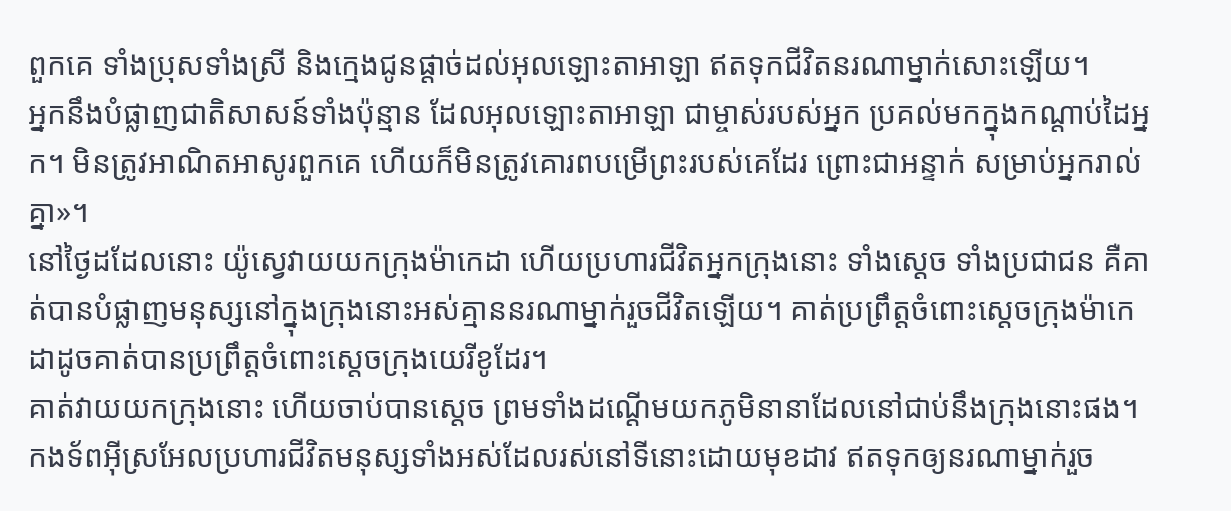ពួកគេ ទាំងប្រុសទាំងស្រី និងក្មេងជូនផ្តាច់ដល់អុលឡោះតាអាឡា ឥតទុកជីវិតនរណាម្នាក់សោះឡើយ។
អ្នកនឹងបំផ្លាញជាតិសាសន៍ទាំងប៉ុន្មាន ដែលអុលឡោះតាអាឡា ជាម្ចាស់របស់អ្នក ប្រគល់មកក្នុងកណ្តាប់ដៃអ្នក។ មិនត្រូវអាណិតអាសូរពួកគេ ហើយក៏មិនត្រូវគោរពបម្រើព្រះរបស់គេដែរ ព្រោះជាអន្ទាក់ សម្រាប់អ្នករាល់គ្នា»។
នៅថ្ងៃដដែលនោះ យ៉ូស្វេវាយយកក្រុងម៉ាកេដា ហើយប្រហារជីវិតអ្នកក្រុងនោះ ទាំងស្តេច ទាំងប្រជាជន គឺគាត់បានបំផ្លាញមនុស្សនៅក្នុងក្រុងនោះអស់គ្មាននរណាម្នាក់រួចជីវិតឡើយ។ គាត់ប្រព្រឹត្តចំពោះស្តេចក្រុងម៉ាកេដាដូចគាត់បានប្រព្រឹត្តចំពោះស្តេចក្រុងយេរីខូដែរ។
គាត់វាយយកក្រុងនោះ ហើយចាប់បានស្តេច ព្រមទាំងដណ្តើមយកភូមិនានាដែលនៅជាប់នឹងក្រុងនោះផង។ កងទ័ពអ៊ីស្រអែលប្រហារជីវិតមនុស្សទាំងអស់ដែលរស់នៅទីនោះដោយមុខដាវ ឥតទុកឲ្យនរណាម្នាក់រួច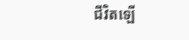ជីវិតឡើ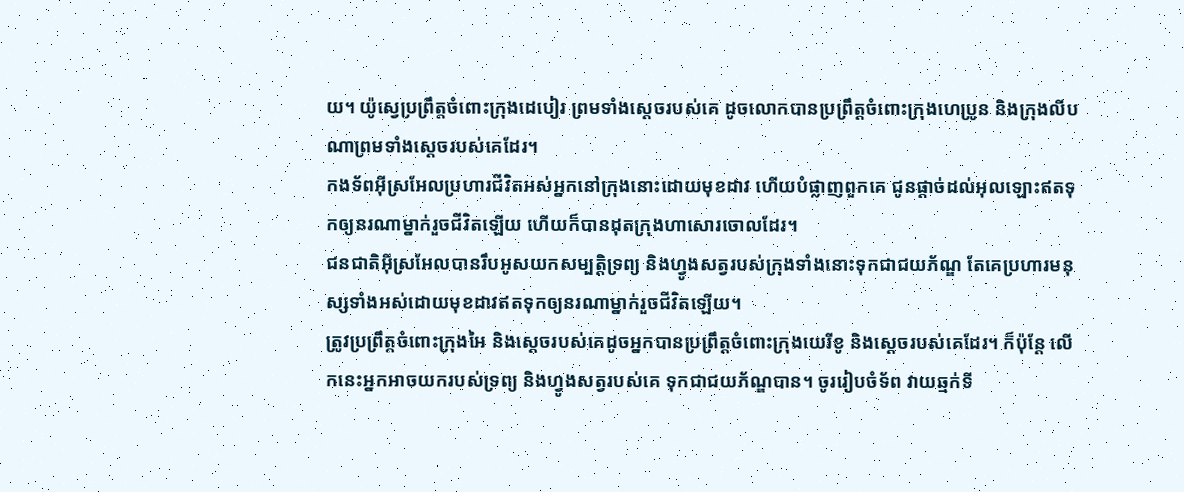យ។ យ៉ូស្វេប្រព្រឹត្តចំពោះក្រុងដេបៀរ ព្រមទាំងស្តេចរបស់គេ ដូចលោកបានប្រព្រឹត្តចំពោះក្រុងហេប្រូន និងក្រុងលីបណាព្រមទាំងស្តេចរបស់គេដែរ។
កងទ័ពអ៊ីស្រអែលប្រហារជីវិតអស់អ្នកនៅក្រុងនោះដោយមុខដាវ ហើយបំផ្លាញពួកគេ ជូនផ្តាច់ដល់អុលឡោះឥតទុកឲ្យនរណាម្នាក់រួចជីវិតឡើយ ហើយក៏បានដុតក្រុងហាសោរចោលដែរ។
ជនជាតិអ៊ីស្រអែលបានរឹបអូសយកសម្បត្តិទ្រព្យ និងហ្វូងសត្វរបស់ក្រុងទាំងនោះទុកជាជយភ័ណ្ឌ តែគេប្រហារមនុស្សទាំងអស់ដោយមុខដាវឥតទុកឲ្យនរណាម្នាក់រួចជីវិតឡើយ។
ត្រូវប្រព្រឹត្តចំពោះក្រុងអៃ និងស្តេចរបស់គេដូចអ្នកបានប្រព្រឹត្តចំពោះក្រុងយេរីខូ និងស្តេចរបស់គេដែរ។ ក៏ប៉ុន្តែ លើកនេះអ្នកអាចយករបស់ទ្រព្យ និងហ្វូងសត្វរបស់គេ ទុកជាជយភ័ណ្ឌបាន។ ចូររៀបចំទ័ព វាយឆ្មក់ទី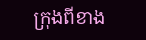ក្រុងពីខាង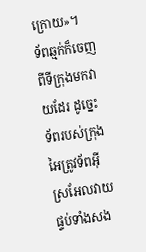ក្រោយ»។
ទ័ពឆ្មក់ក៏ចេញពីទីក្រុងមកវាយដែរ ដូច្នេះ ទ័ពរបស់ក្រុងអៃត្រូវទ័ពអ៊ីស្រអែលវាយផ្ទប់ទាំងសង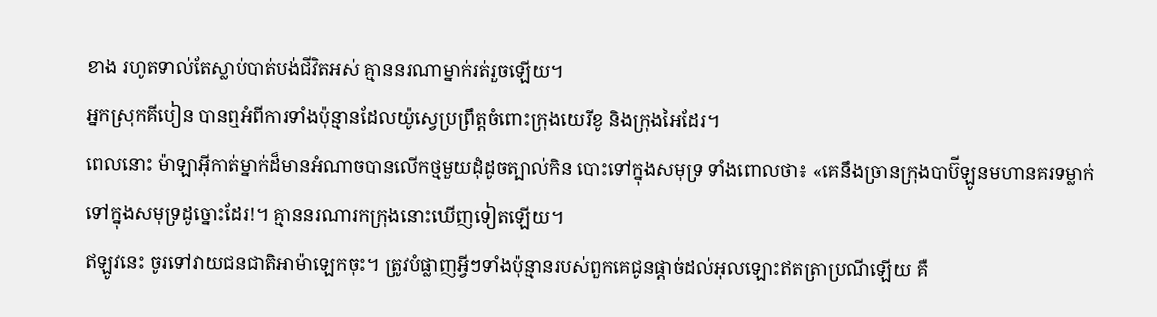ខាង រហូតទាល់តែស្លាប់បាត់បង់ជីវិតអស់ គ្មាននរណាម្នាក់រត់រួចឡើយ។
អ្នកស្រុកគីបៀន បានឮអំពីការទាំងប៉ុន្មានដែលយ៉ូស្វេប្រព្រឹត្តចំពោះក្រុងយេរីខូ និងក្រុងអៃដែរ។
ពេលនោះ ម៉ាឡាអ៊ីកាត់ម្នាក់ដ៏មានអំណាចបានលើកថ្មមួយដុំដូចត្បាល់កិន បោះទៅក្នុងសមុទ្រ ទាំងពោលថា៖ «គេនឹងច្រានក្រុងបាប៊ីឡូនមហានគរទម្លាក់ទៅក្នុងសមុទ្រដូច្នោះដែរ!។ គ្មាននរណារកក្រុងនោះឃើញទៀតឡើយ។
ឥឡូវនេះ ចូរទៅវាយជនជាតិអាម៉ាឡេកចុះ។ ត្រូវបំផ្លាញអ្វីៗទាំងប៉ុន្មានរបស់ពួកគេជូនផ្តាច់ដល់អុលឡោះឥតត្រាប្រណីឡើយ គឺ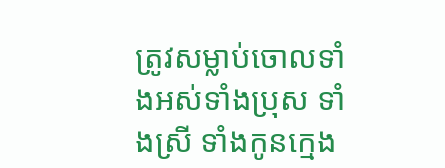ត្រូវសម្លាប់ចោលទាំងអស់ទាំងប្រុស ទាំងស្រី ទាំងកូនក្មេង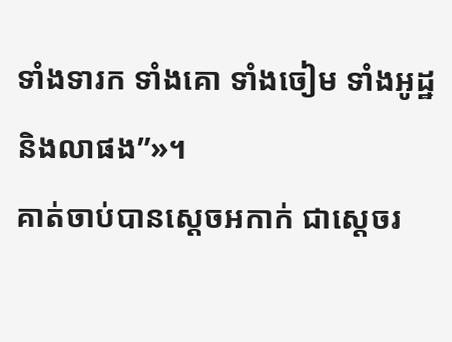ទាំងទារក ទាំងគោ ទាំងចៀម ទាំងអូដ្ឋ និងលាផង”»។
គាត់ចាប់បានស្តេចអកាក់ ជាស្តេចរ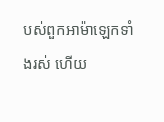បស់ពួកអាម៉ាឡេកទាំងរស់ ហើយ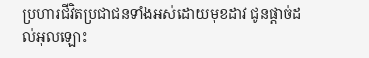ប្រហារជីវិតប្រជាជនទាំងអស់ដោយមុខដាវ ជូនផ្តាច់ដល់អុលឡោះ